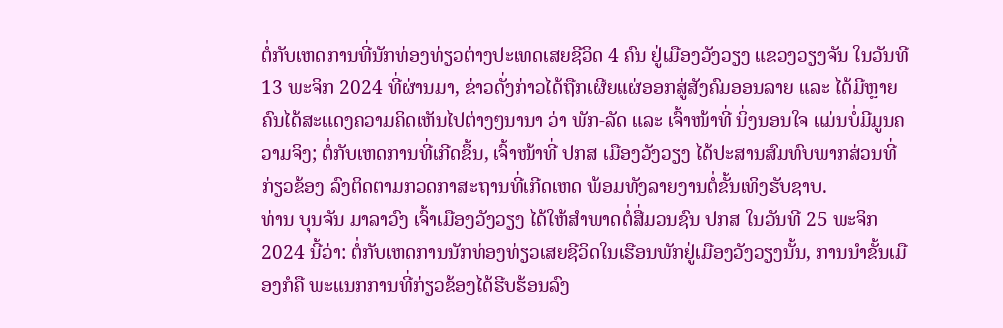ຕໍ່ກັບເຫດການທີ່ນັກທ່ອງທ່ຽວຕ່າງປະເທດເສຍຊີວິດ 4 ຄົນ ຢູ່ເມືອງວັງວຽງ ແຂວງວຽງຈັນ ໃນວັນທີ 13 ພະຈິກ 2024 ທີ່ຜ່ານມາ, ຂ່າວດັ່ງກ່າວໄດ້ຖືກເຜີຍແຜ່ອອກສູ່ສັງຄົມອອນລາຍ ແລະ ໄດ້ມີຫຼາຍຄົນໄດ້ສະແດງຄວາມຄິດເຫັນໄປຕ່າງໆນານາ ວ່າ ພັກ-ລັດ ແລະ ເຈົ້າໜ້າທີ່ ນິ່ງນອນໃຈ ແມ່ນບໍ່ມີມູນຄວາມຈິງ; ຕໍ່ກັບເຫດການທີ່ເກີດຂຶ້ນ, ເຈົ້າໜ້າທີ່ ປກສ ເມືອງວັງວຽງ ໄດ້ປະສານສົມທົບພາກສ່ວນທີ່ກ່ຽວຂ້ອງ ລົງຕິດຕາມກວດກາສະຖານທີ່ເກີດເຫດ ພ້ອມທັງລາຍງານຕໍ່ຂັ້ນເທິງຮັບຊາບ.
ທ່ານ ບຸນຈັນ ມາລາວົງ ເຈົ້າເມືອງວັງວຽງ ໄດ້ໃຫ້ສຳພາດຕໍ່ສື່ມວນຊົນ ປກສ ໃນວັນທີ 25 ພະຈິກ 2024 ນີ້ວ່າ: ຕໍ່ກັບເຫດການນັກທ່ອງທ່ຽວເສຍຊີວິດໃນເຮືອນພັກຢູ່ເມືອງວັງວຽງນັ້ນ, ການນຳຂັ້ນເມືອງກໍຄື ພະແນກການທີ່ກ່ຽວຂ້ອງໄດ້ຮີບຮ້ອນລົງ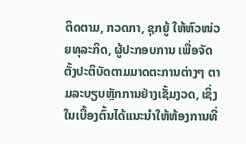ຕິດຕາມ, ກວດກາ, ຊຸກຍູ້ ໃຫ້ຫົວໜ່ວຍທຸລະກິດ, ຜູ້ປະກອບການ ເພື່ອຈັດຕັ້ງປະຕິບັດຕາມມາດຕະການຕ່າງໆ ຕາມລະບຽບຫຼັກການຢ່າງເຊັ້ມງວດ, ເຊິ່ງໃນເບື້ອງຕົ້ນໄດ້ແນະນຳໃຫ້ຫ້ອງການທີ່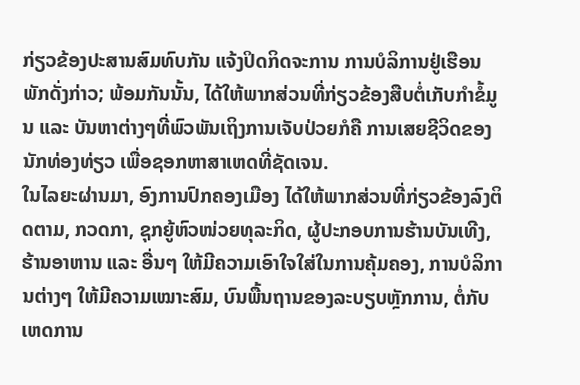ກ່ຽວຂ້ອງປະສານສົມທົບກັນ ແຈ້ງປິດກິດຈະການ ການບໍລິການຢູ່ເຮືອນພັກດັ່ງກ່າວ; ພ້ອມກັນນັ້ນ, ໄດ້ໃຫ້ພາກສ່ວນທີ່ກ່ຽວຂ້ອງສືບຕໍ່ເກັບກຳຂໍ້ມູນ ແລະ ບັນຫາຕ່າງໆທີ່ພົວພັນເຖິງການເຈັບປ່ວຍກໍຄື ການເສຍຊີວິດຂອງນັກທ່ອງທ່ຽວ ເພື່ອຊອກຫາສາເຫດທີ່ຊັດເຈນ.
ໃນໄລຍະຜ່ານມາ, ອົງການປົກຄອງເມືອງ ໄດ້ໃຫ້ພາກສ່ວນທີ່ກ່ຽວຂ້ອງລົງຕິດຕາມ, ກວດກາ, ຊຸກຍູ້ຫົວໜ່ວຍທຸລະກິດ, ຜູ້ປະກອບການຮ້ານບັນເທີງ, ຮ້ານອາຫານ ແລະ ອື່ນໆ ໃຫ້ມີຄວາມເອົາໃຈໃສ່ໃນການຄຸ້ມຄອງ, ການບໍລິການຕ່າງໆ ໃຫ້ມີຄວາມເໝາະສົມ, ບົນພື້ນຖານຂອງລະບຽບຫຼັກການ, ຕໍ່ກັບເຫດການ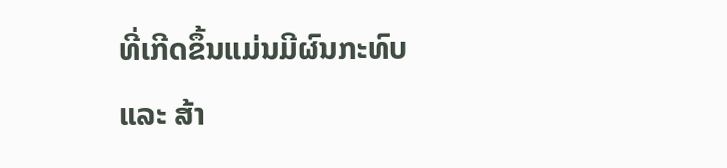ທີ່ເກີດຂຶ້ນແມ່ນມີຜົນກະທົບ ແລະ ສ້າ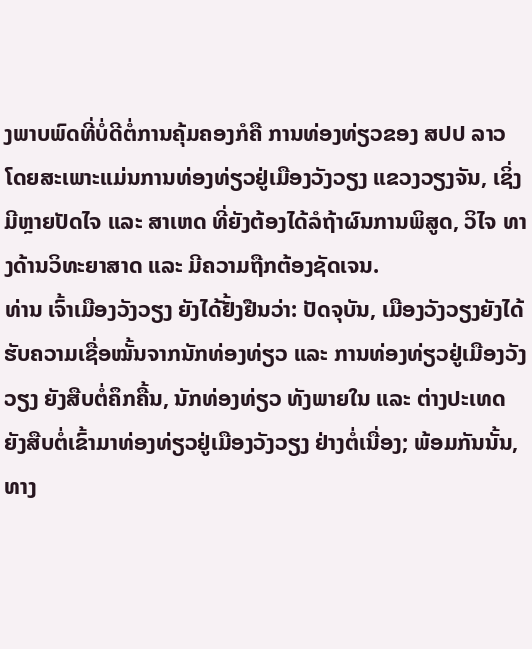ງພາບພົດທີ່ບໍ່ດີຕໍ່ການຄຸ້ມຄອງກໍຄື ການທ່ອງທ່ຽວຂອງ ສປປ ລາວ ໂດຍສະເພາະແມ່ນການທ່ອງທ່ຽວຢູ່ເມືອງວັງວຽງ ແຂວງວຽງຈັນ, ເຊິ່ງມີຫຼາຍປັດໄຈ ແລະ ສາເຫດ ທີ່ຍັງຕ້ອງໄດ້ລໍຖ້າຜົນການພິສູດ, ວິໄຈ ທາງດ້ານວິທະຍາສາດ ແລະ ມີຄວາມຖືກຕ້ອງຊັດເຈນ.
ທ່ານ ເຈົ້າເມືອງວັງວຽງ ຍັງໄດ້ຢັ້ງຢືນວ່າ: ປັດຈຸບັນ, ເມືອງວັງວຽງຍັງໄດ້ຮັບຄວາມເຊື່ອໝັ້ນຈາກນັກທ່ອງທ່ຽວ ແລະ ການທ່ອງທ່ຽວຢູ່ເມືອງວັງວຽງ ຍັງສືບຕໍ່ຄຶກຄື້ນ, ນັກທ່ອງທ່ຽວ ທັງພາຍໃນ ແລະ ຕ່າງປະເທດ ຍັງສືບຕໍ່ເຂົ້າມາທ່ອງທ່ຽວຢູ່ເມືອງວັງວຽງ ຢ່າງຕໍ່ເນື່ອງ; ພ້ອມກັນນັ້ນ, ທາງ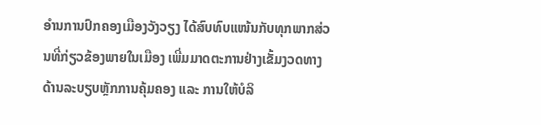ອຳນການປົກຄອງເມືອງວັງວຽງ ໄດ້ສົບທົບແໜ້ນກັບທຸກພາກສ່ວນທີ່ກ່ຽວຂ້ອງພາຍໃນເມືອງ ເພີ່ມມາດຕະການຢ່າງເຂັ້ມງວດທາງດ້ານລະບຽບຫຼັກການຄຸ້ມຄອງ ແລະ ການໃຫ້ບໍລິ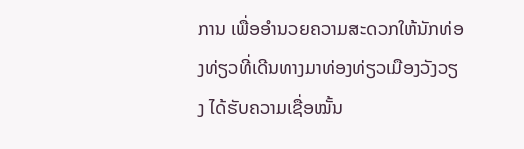ການ ເພື່ອອຳນວຍຄວາມສະດວກໃຫ້ນັກທ່ອງທ່ຽວທີ່ເດີນທາງມາທ່ອງທ່ຽວເມືອງວັງວຽງ ໄດ້ຮັບຄວາມເຊື່ອໝັ້ນ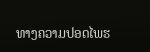ທາງຄວາມປອດໄພຮ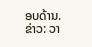ອບດ້ານ.
ຂ່າວ: ວາ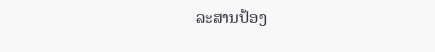ລະສານປ້ອງ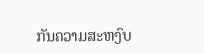ກັນຄວາມສະຫງົບ